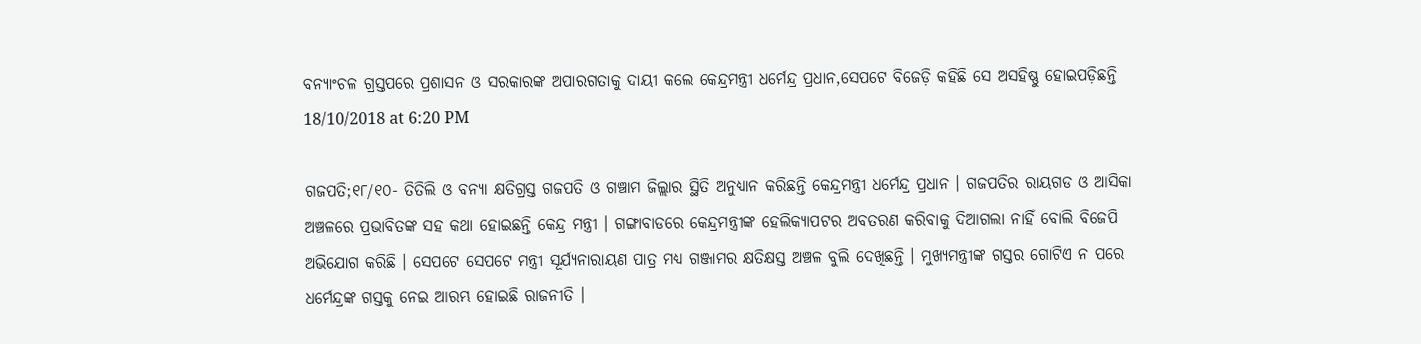ବନ୍ୟାଂଚଳ ଗ୍ରସ୍ତପରେ ପ୍ରଶାସନ ଓ ସରକାରଙ୍କ ଅପାରଗତାକୁ ଦାୟୀ କଲେ କେନ୍ଦ୍ରମନ୍ତ୍ରୀ ଧର୍ମେନ୍ଦ୍ର ପ୍ରଧାନ,ସେପଟେ ବିଜେଡ଼ି କହିଛି ସେ ଅସହିଷ୍ଣୁ ହୋଇପଡ଼ିଛନ୍ତି
18/10/2018 at 6:20 PM

ଗଜପତି;୧୮/୧୦- ତିତିଲି ଓ ବନ୍ୟା କ୍ଷତିଗ୍ରସ୍ତ ଗଜପତି ଓ ଗଞ୍ଚାମ ଜିଲ୍ଲାର ସ୍ଥିତି ଅନୁଧ୍ୟାନ କରିଛନ୍ତି କେନ୍ଦ୍ରମନ୍ତ୍ରୀ ଧର୍ମେନ୍ଦ୍ର ପ୍ରଧାନ । ଗଜପତିର ରାୟଗଡ ଓ ଆସିକା ଅଞ୍ଚଳରେ ପ୍ରଭାବିତଙ୍କ ସହ କଥା ହୋଇଛନ୍ତି କେନ୍ଦ୍ର ମନ୍ତ୍ରୀ । ଗଙ୍ଗାବାଡରେ କେନ୍ଦ୍ରମନ୍ତ୍ରୀଙ୍କ ହେଲିକ୍ୟାପଟର ଅବତରଣ କରିବାକୁ ଦିଆଗଲା ନାହିଁ ବୋଲି ବିଜେପି ଅଭିଯୋଗ କରିଛି । ସେପଟେ ସେପଟେ ମନ୍ତ୍ରୀ ସୂର୍ଯ୍ୟନାରାୟଣ ପାତ୍ର ମଧ୍ୟ ଗଞ୍ଜାମର କ୍ଷତିକ୍ଷସ୍ତ ଅଞ୍ଚଳ ବୁଲି ଦେଖିଛନ୍ତି । ମୁଖ୍ୟମନ୍ତ୍ରୀଙ୍କ ଗସ୍ତର ଗୋଟିଏ ନ ପରେ ଧର୍ମେନ୍ଦ୍ରଙ୍କ ଗସ୍ତକୁ ନେଇ ଆରମ୍ଭ ହୋଇଛି ରାଜନୀତି ।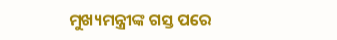ମୁଖ୍ୟମନ୍ତ୍ରୀଙ୍କ ଗସ୍ତ ପରେ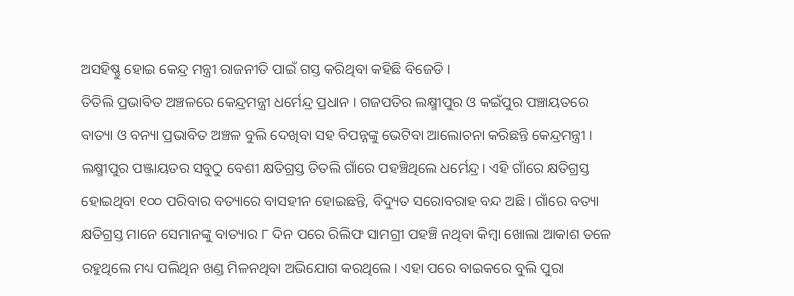ଅସହିଷ୍ଣୁ ହୋଇ କେନ୍ଦ୍ର ମନ୍ତ୍ରୀ ରାଜନୀତି ପାଇଁ ଗସ୍ତ କରିଥିବା କହିଛି ବିଜେଡି ।
ତିତିଲି ପ୍ରଭାବିତ ଅଞ୍ଚଳରେ କେନ୍ଦ୍ରମନ୍ତ୍ରୀ ଧର୍ମେନ୍ଦ୍ର ପ୍ରଧାନ । ଗଜପତିର ଲକ୍ଷ୍ମୀପୁର ଓ କଇଁପୁର ପଞ୍ଚାୟତରେ ବାତ୍ୟା ଓ ବନ୍ୟା ପ୍ରଭାବିତ ଅଞ୍ଚଳ ବୁଲି ଦେଖିବା ସହ ବିପନ୍ନଙ୍କୁ ଭେଟିବା ଆଲୋଚନା କରିଛନ୍ତି କେନ୍ଦ୍ରମନ୍ତ୍ରୀ । ଲକ୍ଷ୍ମୀପୁର ପଞ୍ଜାୟତର ସବୁଠୁ ବେଶୀ କ୍ଷତିଗ୍ରସ୍ତ ତିତଲି ଗାଁରେ ପହଞ୍ଚିଥିଲେ ଧର୍ମେନ୍ଦ୍ର। ଏହି ଗାଁରେ କ୍ଷତିଗ୍ରସ୍ତ ହୋଇଥିବା ୧୦୦ ପରିବାର ବତ୍ୟାରେ ବାସହୀନ ହୋଇଛନ୍ତି, ବିଦ୍ୟୁତ ସରୋବରାହ ବନ୍ଦ ଅଛି। ଗାଁରେ ବତ୍ୟା କ୍ଷତିଗ୍ରସ୍ତ ମାନେ ସେମାନଙ୍କୁ ବାତ୍ୟାର ୮ ଦିନ ପରେ ରିଲିଫ ସାମଗ୍ରୀ ପହଞ୍ଚି ନଥିବା କିମ୍ବା ଖୋଲା ଆକାଶ ତଳେ ରହୁଥିଲେ ମଧ୍ୟ ପଲିଥିନ ଖଣ୍ଡ ମିଳନଥିବା ଅଭିଯୋଗ କରଥିଲେ। ଏହା ପରେ ବାଇକରେ ବୁଲି ପୁରା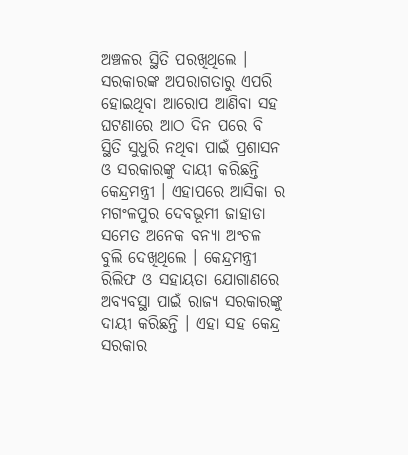ଅଞ୍ଚଳର ସ୍ଥିତି ପରଖିଥିଲେ । ସରକାରଙ୍କ ଅପରାଗତାରୁ ଏପରି ହୋଇଥିବା ଆରୋପ ଆଣିବା ସହ ଘଟଣାରେ ଆଠ ଦିନ ପରେ ବି ସ୍ଥିତି ସୁଧୁରି ନଥିବା ପାଇଁ ପ୍ରଶାସନ ଓ ସରକାରଙ୍କୁ ଦାୟୀ କରିଛନ୍ତି କେନ୍ଦ୍ରମନ୍ତ୍ରୀ । ଏହାପରେ ଆସିକା ର ମଗଂଳପୁର ଦେବଭୂମୀ ଜାହାଡା ସମେତ ଅନେକ ବନ୍ୟା ଅଂଚଳ ବୁଲି ଦେଖିଥିଲେ । କେନ୍ଦ୍ରମନ୍ତ୍ରୀ ରିଲିଫ ଓ ସହାୟତା ଯୋଗାଣରେ ଅବ୍ୟବସ୍ଥା ପାଇଁ ରାଜ୍ୟ ସରକାରଙ୍କୁ ଦାୟୀ କରିଛନ୍ତି । ଏହା ସହ କେନ୍ଦ୍ର ସରକାର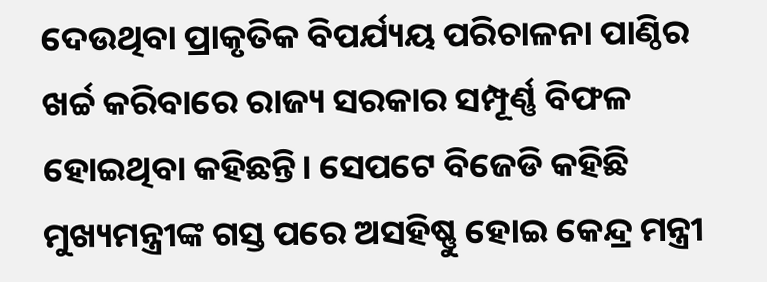ଦେଉଥିବା ପ୍ରାକୃତିକ ବିପର୍ଯ୍ୟୟ ପରିଚାଳନା ପାଣ୍ଠିର ଖର୍ଚ୍ଚ କରିବାରେ ରାଜ୍ୟ ସରକାର ସମ୍ପୂର୍ଣ୍ଣ ବିଫଳ ହୋଇଥିବା କହିଛନ୍ତି। ସେପଟେ ବିଜେଡି କହିଛି ମୁଖ୍ୟମନ୍ତ୍ରୀଙ୍କ ଗସ୍ତ ପରେ ଅସହିଷ୍ଣୁ ହୋଇ କେନ୍ଦ୍ର ମନ୍ତ୍ରୀ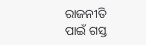ରାଜନୀତି ପାଇଁ ଗସ୍ତ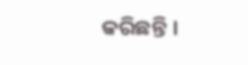କରିଛନ୍ତି ।